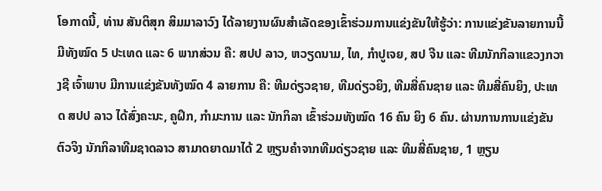ໂອກາດນີ້, ທ່ານ ສັນຕິສຸກ ສິມມາລາວົງ ໄດ້ລາຍງານຜົນສຳເລັດຂອງເຂົ້າຮ່ວມການແຂ່ງຂັນໃຫ້ຮູ້ວ່າ: ການແຂ່ງຂັນລາຍການນີ້ ມີທັງໝົດ 5 ປະເທດ ແລະ 6 ພາກສ່ວນ ຄື: ສປປ ລາວ, ຫວຽດນາມ, ໄທ, ກຳປູເຈຍ, ສປ ຈີນ ແລະ ທີມນັກກິລາແຂວງກວາງຊີ ເຈົ້າພາບ ມີການແຂ່ງຂັນທັງໝົດ 4 ລາຍການ ຄື: ທີມດ່ຽວຊາຍ, ທີມດ່ຽວຍິງ, ທີມສີ່ຄົນຊາຍ ແລະ ທີມສີ່ຄົນຍິງ, ປະເທດ ສປປ ລາວ ໄດ້ສົ່ງຄະນະ, ຄູຝຶກ, ກຳມະການ ແລະ ນັກກິລາ ເຂົ້າຮ່ວມທັງໝົດ 16 ຄົນ ຍິງ 6 ຄົນ. ຜ່ານການການແຂ່ງຂັນຕົວຈິງ ນັກກິລາທີມຊາດລາວ ສາມາດຍາດມາໄດ້ 2 ຫຼຽນຄຳຈາກທີມດ່ຽວຊາຍ ແລະ ທີມສີ່ຄົນຊາຍ, 1 ຫຼຽນ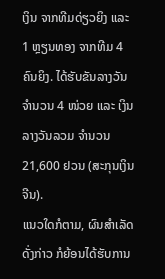ເງິນ ຈາກທີມດ່ຽວຍິງ ແລະ 1 ຫຼຽນທອງ ຈາກທີມ 4 ຄົນຍິງ. ໄດ້ຮັບຂັນລາງວັນ ຈຳນວນ 4 ໜ່ວຍ ແລະ ເງິນລາງວັນລວມ ຈໍານວນ 21,600 ຢວນ (ສະກຸນເງິນຈີນ).
ແນວໃດກໍຕາມ, ຜົນສຳເລັດດັ່ງກ່າວ ກໍຍ້ອນໄດ້ຮັບການ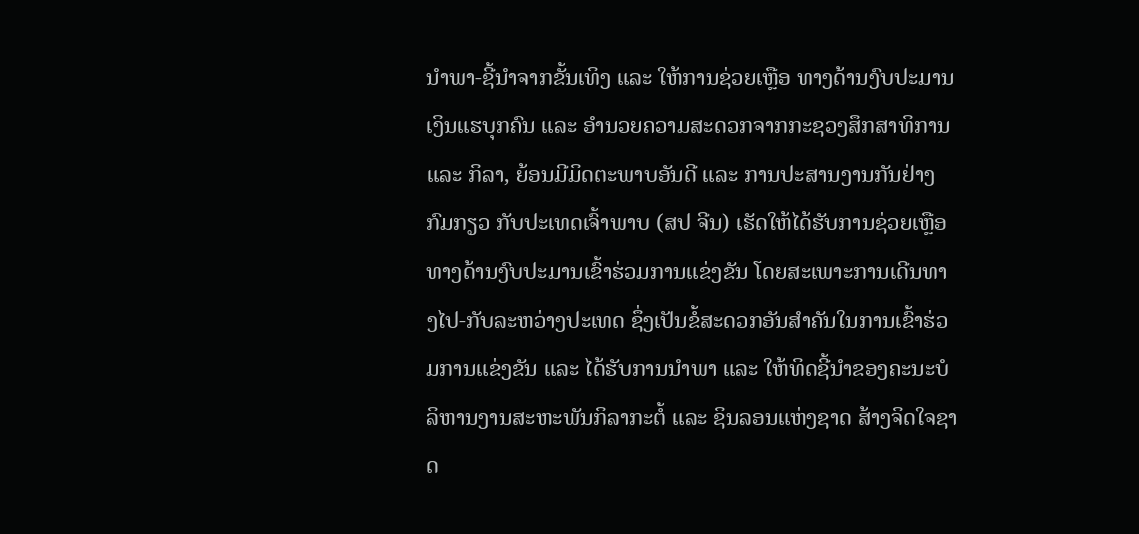ນຳພາ-ຊີ້ນຳຈາກຂັ້ນເທິງ ແລະ ໃຫ້ການຊ່ວຍເຫຼືອ ທາງດ້ານງົບປະມານເງິນແຮບຸກຄົນ ແລະ ອຳນວຍຄວາມສະດວກຈາກກະຊວງສຶກສາທິການ ແລະ ກິລາ, ຍ້ອນມີມິດຕະພາບອັນດີ ແລະ ການປະສານງານກັນຢ່າງກົມກຽວ ກັບປະເທດເຈົ້າພາບ (ສປ ຈີນ) ເຮັດໃຫ້ໄດ້ຮັບການຊ່ວຍເຫຼືອທາງດ້ານງົບປະມານເຂົ້າຮ່ວມການແຂ່ງຂັນ ໂດຍສະເພາະການເດີນທາງໄປ-ກັບລະຫວ່າງປະເທດ ຊຶ່ງເປັນຂໍ້ສະດວກອັນສຳຄັນໃນການເຂົ້າຮ່ວມການແຂ່ງຂັນ ແລະ ໄດ້ຮັບການນຳພາ ແລະ ໃຫ້ທິດຊີ້ນໍາຂອງຄະນະບໍລິຫານງານສະຫະພັນກິລາກະຕໍ້ ແລະ ຊິນລອນແຫ່ງຊາດ ສ້າງຈິດໃຈຊາດ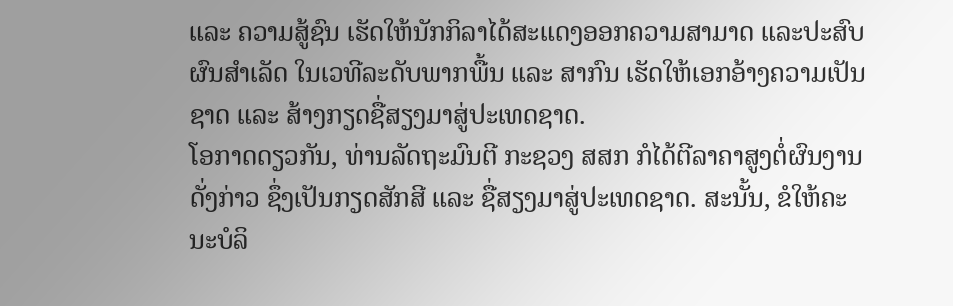ແລະ ຄວາມສູ້ຊົນ ເຮັດໃຫ້ນັກກິລາໄດ້ສະແດງອອກຄວາມສາມາດ ແລະປະສົບຜົນສຳເລັດ ໃນເວທີລະດັບພາກພື້ນ ແລະ ສາກົນ ເຮັດໃຫ້ເອກອ້າງຄວາມເປັນຊາດ ແລະ ສ້າງກຽດຊື່ສຽງມາສູ່ປະເທດຊາດ.
ໂອກາດດຽວກັນ, ທ່ານລັດຖະມົນຕີ ກະຊວງ ສສກ ກໍໄດ້ຕີລາຄາສູງຕໍ່ຜົນງານດັ່ງກ່າວ ຊຶ່ງເປັນກຽດສັກສີ ແລະ ຊື່ສຽງມາສູ່ປະເທດຊາດ. ສະນັ້ນ, ຂໍໃຫ້ຄະນະບໍລິ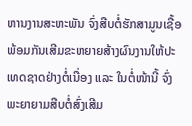ຫານງານສະຫະພັນ ຈົ່ງສືບຕໍ່ຮັກສາມູນເຊື້ອ ພ້ອມກັນເສີມຂະຫຍາຍສ້າງຜົນງານໃຫ້ປະເທດຊາດຢ່າງຕໍ່ເນື່ອງ ແລະ ໃນຕໍ່ໜ້ານີ້ ຈົ່ງພະຍາຍາມສືບຕໍ່ສົ່ງເສີມ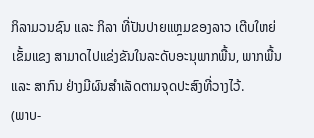ກິລາມວນຊົນ ແລະ ກິລາ ທີ່ປັນປາຍແຫຼມຂອງລາວ ເຕີບໃຫຍ່ເຂັ້ມແຂງ ສາມາດໄປແຂ່ງຂັນໃນລະດັບອະນຸພາກພື້ນ, ພາກພື້ນ ແລະ ສາກົນ ຢ່າງມີຜົນສຳເລັດຕາມຈຸດປະສົງທີ່ວາງໄວ້.
(ພາບ-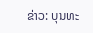ຂ່າວ: ບຸນທະ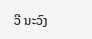ວີ ນະວົງ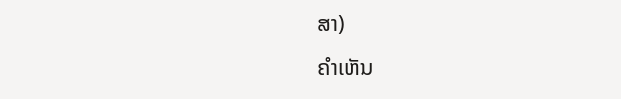ສາ)
ຄໍາເຫັນ